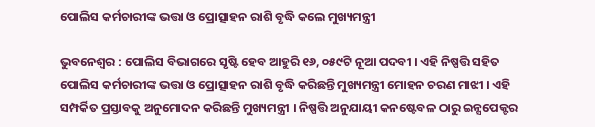ପୋଲିସ କର୍ମଚାରୀଙ୍କ ଭତ୍ତା ଓ ପ୍ରୋତ୍ସାହନ ରାଶି ବୃଦ୍ଧି କଲେ ମୁଖ୍ୟମନ୍ତ୍ରୀ

ଭୁବନେଶ୍ୱର : ପୋଲିସ ବିଭାଗରେ ସୃଷ୍ଟି ହେବ ଆହୁରି ୧୬, ୦୫୯ଟି ନୂଆ ପଦବୀ । ଏହି ନିଷ୍ପତ୍ତି ସହିତ ପୋଲିସ କର୍ମଚାରୀଙ୍କ ଭତ୍ତା ଓ ପ୍ରୋତ୍ସାହନ ରାଶି ବୃଦ୍ଧି କରିଛନ୍ତି ମୁଖ୍ୟମନ୍ତ୍ରୀ ମୋହନ ଚରଣ ମାଝୀ । ଏହି ସମ୍ପର୍କିତ ପ୍ରସ୍ତାବକୁ ଅନୁମୋଦନ କରିଛନ୍ତି ମୁଖ୍ୟମନ୍ତ୍ରୀ । ନିଷ୍ପତ୍ତି ଅନୁଯାୟୀ କନଷ୍ଟେବଳ ଠାରୁ ଇନ୍ସପେକ୍ଟର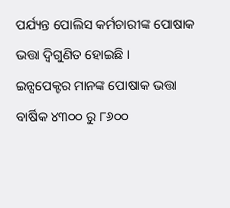ପର୍ଯ୍ୟନ୍ତ ପୋଲିସ କର୍ମଚାରୀଙ୍କ ପୋଷାକ ଭତ୍ତା ଦ୍ବିଗୁଣିତ ହୋଇଛି ।
ଇନ୍ସପେକ୍ଟର ମାନଙ୍କ ପୋଷାକ ଭତ୍ତା ବାର୍ଷିକ ୪୩୦୦ ରୁ ୮୬୦୦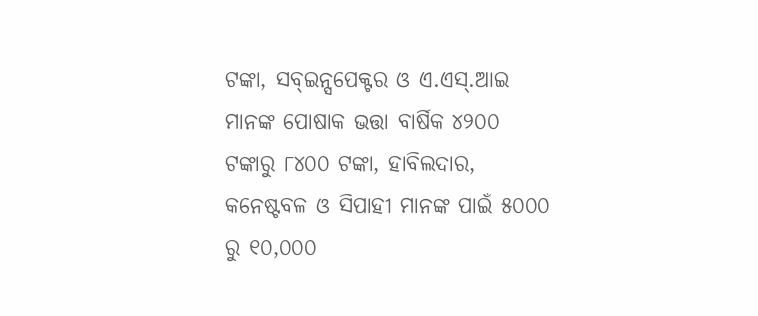ଟଙ୍କା, ସବ୍ଇନ୍ସପେକ୍ଟର ଓ ଏ.ଏସ୍.ଆଇ ମାନଙ୍କ ପୋଷାକ ଭତ୍ତା ବାର୍ଷିକ ୪୨୦୦ ଟଙ୍କାରୁ ୮୪୦୦ ଟଙ୍କା, ହାବିଲଦାର, କନେଷ୍ଟବଳ ଓ ସିପାହୀ ମାନଙ୍କ ପାଇଁ ୫୦୦୦ ରୁ ୧୦,୦୦୦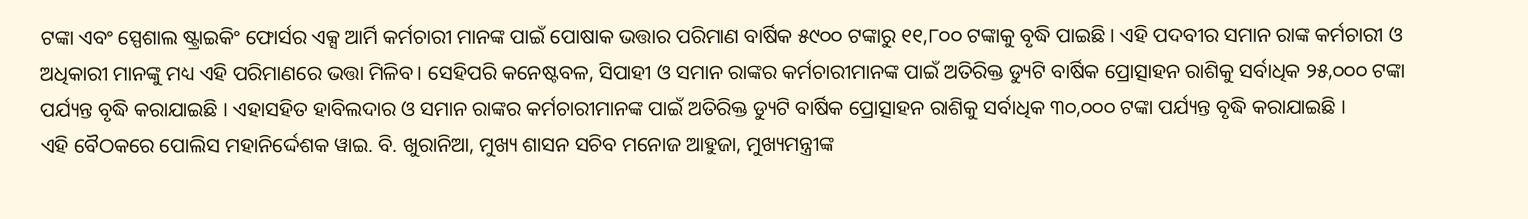ଟଙ୍କା ଏବଂ ସ୍ପେଶାଲ ଷ୍ଟ୍ରାଇକିଂ ଫୋର୍ସର ଏକ୍ସ ଆର୍ମି କର୍ମଚାରୀ ମାନଙ୍କ ପାଇଁ ପୋଷାକ ଭତ୍ତାର ପରିମାଣ ବାର୍ଷିକ ୫୯୦୦ ଟଙ୍କାରୁ ୧୧,୮୦୦ ଟଙ୍କାକୁ ବୃଦ୍ଧି ପାଇଛି । ଏହି ପଦବୀର ସମାନ ରାଙ୍କ କର୍ମଚାରୀ ଓ ଅଧିକାରୀ ମାନଙ୍କୁ ମଧ୍ୟ ଏହି ପରିମାଣରେ ଭତ୍ତା ମିଳିବ। ସେହିପରି କନେଷ୍ଟବଳ, ସିପାହୀ ଓ ସମାନ ରାଙ୍କର କର୍ମଚାରୀମାନଙ୍କ ପାଇଁ ଅତିରିକ୍ତ ଡ୍ୟୁଟି ବାର୍ଷିକ ପ୍ରୋତ୍ସାହନ ରାଶିକୁ ସର୍ବାଧିକ ୨୫,୦୦୦ ଟଙ୍କା ପର୍ଯ୍ୟନ୍ତ ବୃଦ୍ଧି କରାଯାଇଛି । ଏହାସହିତ ହାବିଲଦାର ଓ ସମାନ ରାଙ୍କର କର୍ମଚାରୀମାନଙ୍କ ପାଇଁ ଅତିରିକ୍ତ ଡ୍ୟୁଟି ବାର୍ଷିକ ପ୍ରୋତ୍ସାହନ ରାଶିକୁ ସର୍ବାଧିକ ୩୦,୦୦୦ ଟଙ୍କା ପର୍ଯ୍ୟନ୍ତ ବୃଦ୍ଧି କରାଯାଇଛି ।
ଏହି ବୈଠକରେ ପୋଲିସ ମହାନିର୍ଦ୍ଦେଶକ ୱାଇ. ବି. ଖୁରାନିଆ, ମୁଖ୍ୟ ଶାସନ ସଚିବ ମନୋଜ ଆହୁଜା, ମୁଖ୍ୟମନ୍ତ୍ରୀଙ୍କ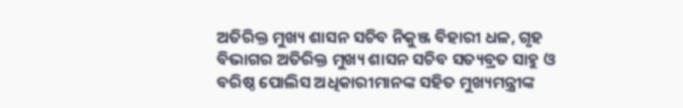ଅତିରିକ୍ତ ମୁଖ୍ୟ ଶାସନ ସଚିବ ନିକୁଞ୍ଜ ବିହାରୀ ଧଳ, ଗୃହ ବିଭାଗର ଅତିରିକ୍ତ ମୁଖ୍ୟ ଶାସନ ସଚିବ ସତ୍ୟବ୍ରତ ସାହୁ ଓ ବରିଷ୍ଠ ପୋଲିସ ଅଧିକାରୀମାନଙ୍କ ସହିତ ମୁଖ୍ୟମନ୍ତ୍ରୀଙ୍କ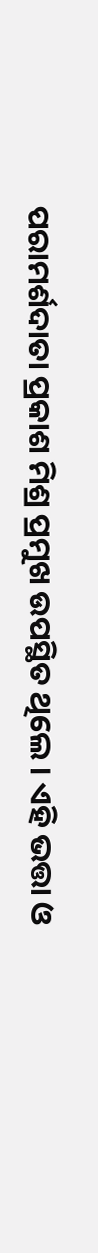ପରାମର୍ଶଦାତା ପ୍ରକାଶ ମିଶ୍ର ପ୍ରମୁଖ ଉପସ୍ଥିତ ଥିଲେ । ଏହି ଭତ୍ତା ଓ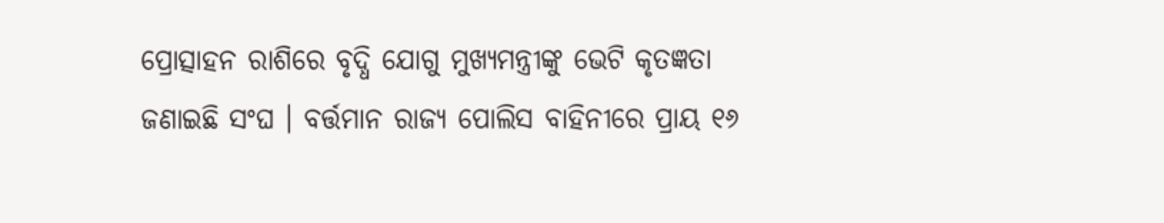ପ୍ରୋତ୍ସାହନ ରାଶିରେ ବୃଦ୍ଧି ଯୋଗୁ ମୁଖ୍ୟମନ୍ତ୍ରୀଙ୍କୁ ଭେଟି କୃତଜ୍ଞତା ଜଣାଇଛି ସଂଘ । ବର୍ତ୍ତମାନ ରାଜ୍ୟ ପୋଲିସ ବାହିନୀରେ ପ୍ରାୟ ୧୬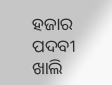ହଜାର ପଦବୀ ଖାଲି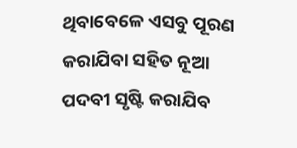ଥିବାବେଳେ ଏସବୁ ପୂରଣ କରାଯିବା ସହିତ ନୂଆ ପଦବୀ ସୃଷ୍ଟି କରାଯିବ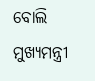ବୋଲି ମୁଖ୍ୟମନ୍ତ୍ରୀ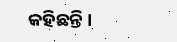କହିଛନ୍ତି ।